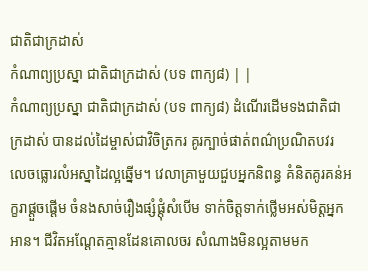ជាតិជាក្រដាស់
កំណាព្យប្រស្នា ជាតិជាក្រដាស់ (បទ ពាក្យ៨) | |
កំណាព្យប្រស្នា ជាតិជាក្រដាស់ (បទ ពាក្យ៨) ដំណើរដើមទងជាតិជាក្រដាស់ បានដល់ដៃម្ចាស់ជាវិចិត្រករ គូរក្បាច់ផាត់ពណ៌ប្រណិតបវរ លេចធ្លោរលំអស្នាដៃល្អឆ្នើម។ វេលាគ្រាមួយជួបអ្នកនិពន្ធ គំនិតគូរគន់អក្ខរាផ្ដួចផ្ដើម ចំនងសាច់រឿងផ្សំផ្ដុំសំបើម ទាក់ចិត្តទាក់ថ្លើមអស់មិត្តអ្នកអាន។ ជីវិតអណ្ដែតគ្មានដែនគោលចរ សំណាងមិនល្អតាមមក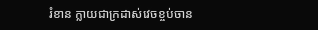រំខាន ក្លាយជាក្រដាស់វេចខ្ចប់ចាន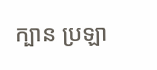ក្បាន ប្រឡា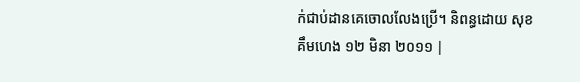ក់ជាប់ដានគេចោលលែងប្រើ។ និពន្ធដោយ សុខគឹមហេង ១២ មិនា ២០១១ |